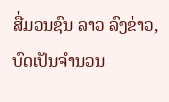ສື່ມວນຊົນ ລາວ ລົງຂ່າວ, ບົດເປັນຈຳນວນ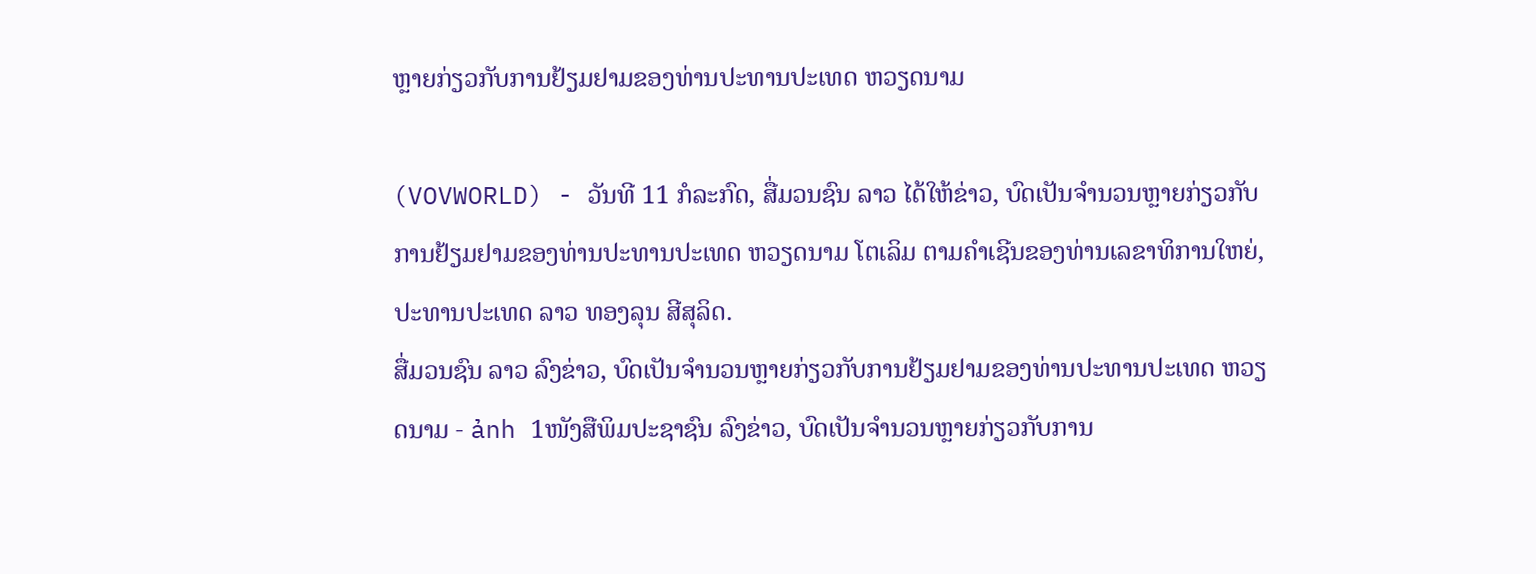ຫຼາຍກ່ຽວກັບການຢ້ຽມຢາມຂອງທ່ານປະທານປະເທດ ຫວຽດນາມ

(VOVWORLD) - ວັນທີ 11 ກໍລະກົດ, ສື່ມວນຊົນ ລາວ ໄດ້ໃຫ້ຂ່າວ, ບົດເປັນຈຳນວນຫຼາຍກ່ຽວກັບການຢ້ຽມຢາມຂອງທ່ານປະທານປະເທດ ຫວຽດນາມ ໂຕເລິມ ຕາມຄຳເຊີນຂອງທ່ານເລຂາທິການໃຫຍ່, ປະທານປະເທດ ລາວ ທອງລຸນ ສີສຸລິດ.
ສື່ມວນຊົນ ລາວ ລົງຂ່າວ, ບົດເປັນຈຳນວນຫຼາຍກ່ຽວກັບການຢ້ຽມຢາມຂອງທ່ານປະທານປະເທດ ຫວຽດນາມ - ảnh 1ໜັງສືພິມປະຊາຊົນ ລົງຂ່າວ, ບົດເປັນຈຳນວນຫຼາຍກ່ຽວກັບການ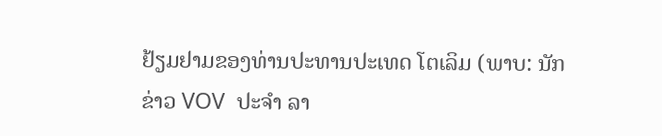ຢ້ຽມຢາມຂອງທ່ານປະທານປະເທດ ໂຕເລິມ (ພາບ: ນັກຂ່າວ VOV  ປະຈຳ ລາ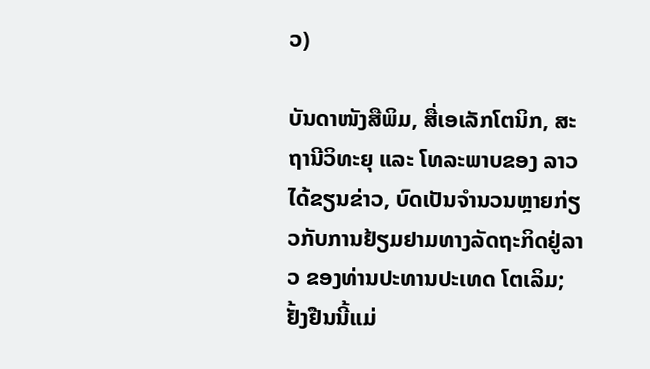ວ)

ບັນດາໜັງສືພິມ, ສື່ເອເລັກໂຕນິກ, ສະຖານີວິທະຍຸ ແລະ ໂທລະພາບຂອງ ລາວ ໄດ້ຂຽນຂ່າວ, ບົດເປັນຈຳນວນຫຼາຍກ່ຽວກັບການຢ້ຽມຢາມທາງລັດຖະກິດຢູ່ລາວ ຂອງທ່ານປະທານປະເທດ ໂຕເລິມ; ຢັ້ງຢືນນີ້ແມ່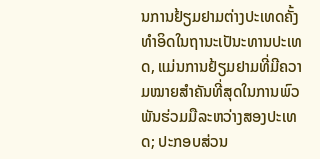ນການຢ້ຽມຢາມຕ່າງປະເທດຄັ້ງທຳອິດໃນຖານະເປັນະທານປະເທດ, ແມ່ນການຢ້ຽມຢາມທີ່ມີຄວາມໝາຍສຳຄັນທີ່ສຸດໃນການພົວພັນຮ່ວມມືລະຫວ່າງສອງປະເທດ; ປະກອບສ່ວນ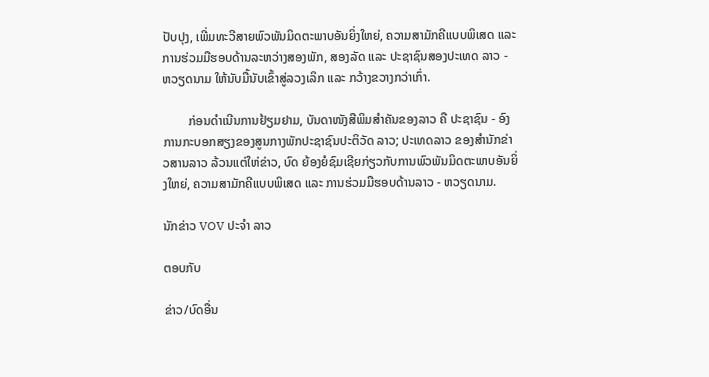ປັບປຸງ, ເພີ່ມທະວີສາຍພົວພັນມິດຕະພາບອັນຍິ່ງໃຫຍ່, ຄວາມສາມັກຄີແບບພິເສດ ແລະ ການຮ່ວມມືຮອບດ້ານລະຫວ່າງສອງພັກ, ສອງລັດ ແລະ ປະຊາຊົນສອງປະເທດ ລາວ - ຫວຽດນາມ ໃຫ້ນັບມື້ນັບເຂົ້າສູ່ລວງເລິກ ແລະ ກວ້າງຂວາງກວ່າເກົ່າ.

        ກ່ອນດຳເນີນການຢ້ຽມຢາມ, ບັນດາໜັງສືພິມສຳຄັນຂອງລາວ ຄື ປະຊາຊົນ - ອົງການກະບອກສຽງຂອງສູນກາງພັກປະຊາຊົນປະຕິວັດ ລາວ; ປະເທດລາວ ຂອງສຳນັກຂ່າວສານລາວ ລ້ວນແຕ່ໃຫ່ຂ່າວ, ບົດ ຍ້ອງຍໍຊົມເຊີຍກ່ຽວກັບການພົວພັນມິດຕະພາບອັນຍິ່ງໃຫຍ່, ຄວາມສາມັກຄີແບບພິເສດ ແລະ ການຮ່ວມມືຮອບດ້ານລາວ - ຫວຽດນາມ.

ນັກຂ່າວ VOV ປະຈຳ ລາວ

ຕອບກັບ

ຂ່າວ/ບົດອື່ນ